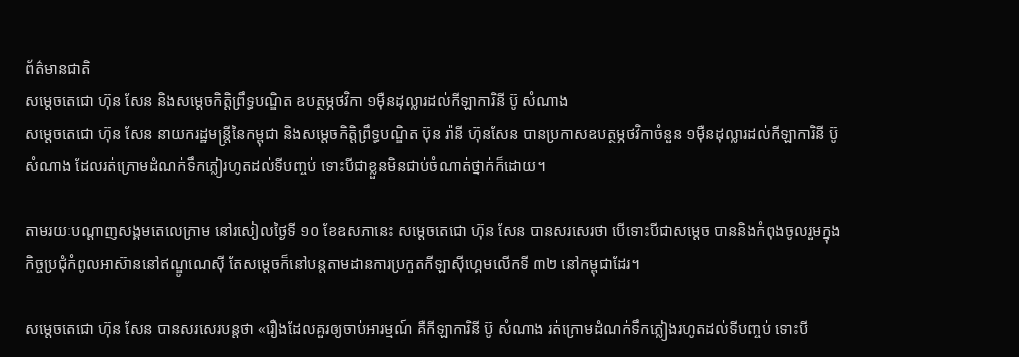ព័ត៌មានជាតិ
សម្ដេចតេជោ ហ៊ុន សែន និងសម្តេចកិត្តិព្រឹទ្ធបណ្ឌិត ឧបត្ថម្ភថវិកា ១ម៉ឺនដុល្លារដល់កីឡាការិនី ប៊ូ សំណាង
សម្ដេចតេជោ ហ៊ុន សែន នាយករដ្ឋមន្ត្រីនៃកម្ពុជា និងសម្តេចកិត្តិព្រឹទ្ធបណ្ឌិត ប៊ុន រ៉ានី ហ៊ុនសែន បានប្រកាសឧបត្ថម្ភថវិកាចំនួន ១ម៉ឺនដុល្លារដល់កីឡាការិនី ប៊ូ សំណាង ដែលរត់ក្រោមដំណក់ទឹកភ្លៀរហូតដល់ទីបញ្ចប់ ទោះបីជាខ្លួនមិនជាប់ចំណាត់ថ្នាក់ក៏ដោយ។

តាមរយៈបណ្ដាញសង្គមតេលេក្រាម នៅរសៀលថ្ងៃទី ១០ ខែឧសភានេះ សម្ដេចតេជោ ហ៊ុន សែន បានសរសេរថា បើទោះបីជាសម្ដេច បាននិងកំពុងចូលរួមក្នុងកិច្ចប្រជុំកំពូលអាស៊ាននៅឥណ្ឌូណេស៊ី តែសម្ដេចក៏នៅបន្តតាមដានការប្រកួតកីឡាស៊ីហ្គេមលើកទី ៣២ នៅកម្ពុជាដែរ។

សម្ដេចតេជោ ហ៊ុន សែន បានសរសេរបន្តថា «រឿងដែលគួរឲ្យចាប់អារម្មណ៍ គឺកីឡាការិនី ប៊ូ សំណាង រត់ក្រោមដំណក់ទឹកភ្លៀងរហូតដល់ទីបញ្ចប់ ទោះបី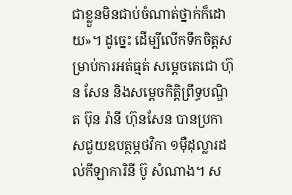ជាខ្លួនមិនជាប់ចំណាត់ថ្នាក់ក៏ដោយ»។ ដូច្នេះ ដើម្បីលើកទឹកចិត្តសម្រាប់ការអត់ធ្មត់ សម្ដេចតេជោ ហ៊ុន សែន និងសម្តេចកិត្តិព្រឹទ្ធបណ្ឌិត ប៊ុន រ៉ានី ហ៊ុនសែន បានប្រកាសជួយឧបត្ថម្ភថវិកា ១ម៉ឺដុល្លារដល់កីឡាការិនី ប៊ូ សំណាង។ ស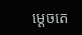ម្ដេចតេ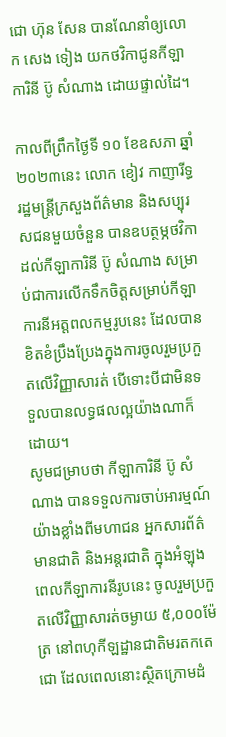ជោ ហ៊ុន សែន បានណែនាំឲ្យលោក សេង ទៀង យកថវិកាជូនកីឡាការិនី ប៊ូ សំណាង ដោយផ្ទាល់ដៃ។

កាលពីព្រឹកថ្ងៃទី ១០ ខែឧសភា ឆ្នាំ ២០២៣នេះ លោក ខៀវ កាញារីទ្ធ រដ្ឋមន្ដ្រីក្រសួងព័ត៌មាន និងសប្បុរសជនមួយចំនួន បានឧបត្ថម្ភថវិកាដល់កីឡាការិនី ប៊ូ សំណាង សម្រាប់ជាការលើកទឹកចិត្តសម្រាប់កីឡាការនីអត្តពលកម្មរូបនេះ ដែលបានខិតខំប្រឹងប្រែងក្នុងការចូលរួមប្រកួតលើវិញ្ញាសារត់ បើទោះបីជាមិនទទួលបានលទ្ធផលល្អយ៉ាងណាក៏ដោយ។
សូមជម្រាបថា កីឡាការិនី ប៊ូ សំណាង បានទទួលការចាប់អារម្មណ៍យ៉ាងខ្លាំងពីមហាជន អ្នកសារព័ត៌មានជាតិ និងអន្តរជាតិ ក្នុងអំឡុងពេលកីឡាការនីរូបនេះ ចូលរួមប្រកួតលើវិញ្ញាសារត់ចម្ងាយ ៥,០០០ម៉ែត្រ នៅពហុកីឡដ្ឋានជាតិមរតកតេជោ ដែលពេលនោះស្ថិតក្រោមដំ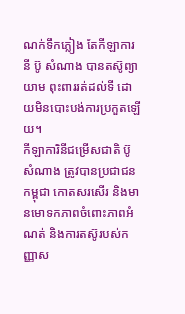ណក់ទឹកភ្លៀង តែកីឡាការនី ប៊ូ សំណាង បានតស៊ូព្យាយាម ពុះពាររត់ដល់ទី ដោយមិនបោះបង់ការប្រកួតឡើយ។
កីឡាការិនីជម្រើសជាតិ ប៊ូ សំណាង ត្រូវបានប្រជាជនកម្ពុជា កោតសរសើរ និងមានមោទកភាពចំពោះភាពអំណត់ និងការតស៊ូរបស់កញ្ញាស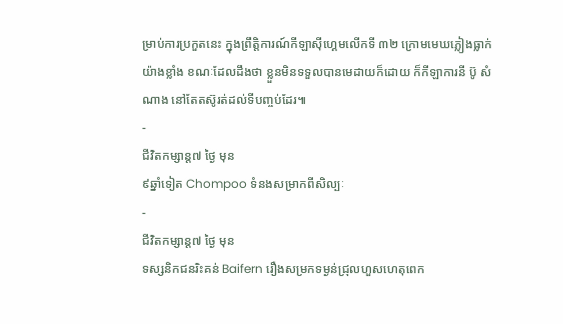ម្រាប់ការប្រកួតនេះ ក្នុងព្រឹត្តិការណ៍កីឡាស៊ីហ្គេមលើកទី ៣២ ក្រោមមេឃភ្លៀងធ្លាក់យ៉ាងខ្លាំង ខណៈដែលដឹងថា ខ្លួនមិនទទួលបានមេដាយក៏ដោយ ក៏កីឡាការនី ប៊ូ សំណាង នៅតែតស៊ូរត់ដល់ទីបញ្ចប់ដែរ៕
-
ជីវិតកម្សាន្ដ៧ ថ្ងៃ មុន
៩ឆ្នាំទៀត Chompoo ទំនងសម្រាកពីសិល្បៈ
-
ជីវិតកម្សាន្ដ៧ ថ្ងៃ មុន
ទស្សនិកជនរិះគន់ Baifern រឿងសម្រកទម្ងន់ជ្រុលហួសហេតុពេក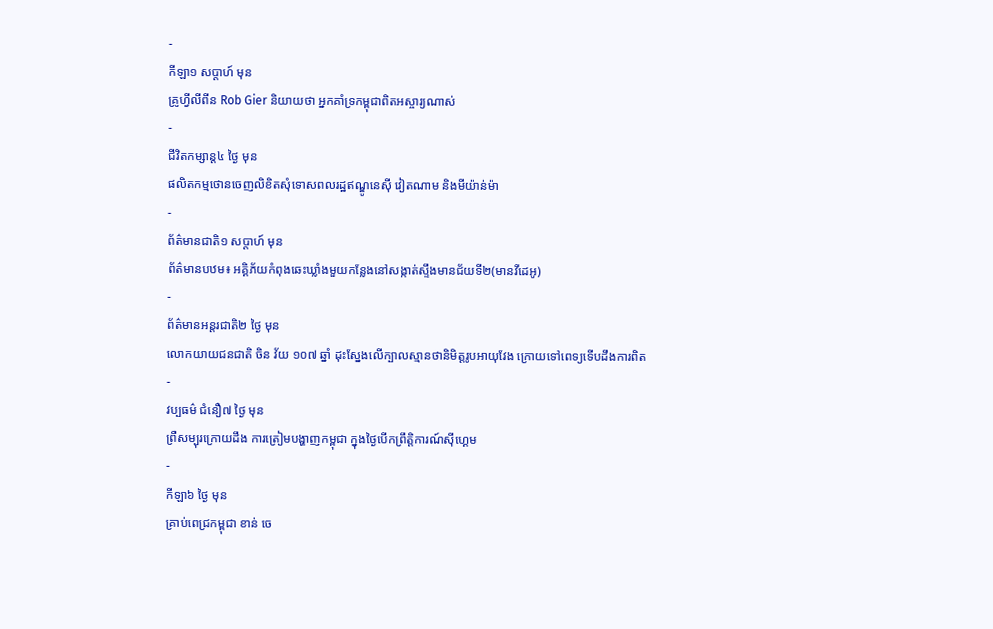-
កីឡា១ សប្តាហ៍ មុន
គ្រូហ្វីលីពីន Rob Gier និយាយថា អ្នកគាំទ្រកម្ពុជាពិតអស្ចារ្យណាស់
-
ជីវិតកម្សាន្ដ៤ ថ្ងៃ មុន
ផលិតកម្មថោនចេញលិខិតសុំទោសពលរដ្ឋឥណ្ឌូនេស៊ី វៀតណាម និងមីយ៉ាន់ម៉ា
-
ព័ត៌មានជាតិ១ សប្តាហ៍ មុន
ព័ត៌មានបឋម៖ អគ្គិភ័យកំពុងឆេះឃ្លាំងមួយកន្លែងនៅសង្កាត់ស្ទឹងមានជ័យទី២(មានវីដេអូ)
-
ព័ត៌មានអន្ដរជាតិ២ ថ្ងៃ មុន
លោកយាយជនជាតិ ចិន វ័យ ១០៧ ឆ្នាំ ដុះស្នែងលើក្បាលស្មានថានិមិត្តរូបអាយុវែង ក្រោយទៅពេទ្យទើបដឹងការពិត
-
វប្បធម៌ ជំនឿ៧ ថ្ងៃ មុន
ព្រឺសម្បុរក្រោយដឹង ការត្រៀមបង្ហាញកម្ពុជា ក្នុងថ្ងៃបើកព្រឹត្តិការណ៍ស៊ីហ្គេម
-
កីឡា៦ ថ្ងៃ មុន
គ្រាប់ពេជ្រកម្ពុជា ខាន់ ចេ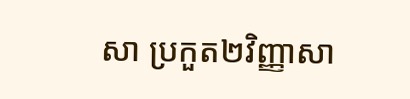សា ប្រកួត២វិញ្ញាសា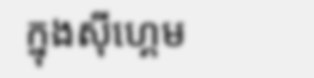ក្នុងស៊ីហ្គេម